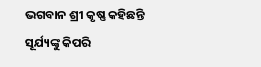ଭଗବାନ ଶ୍ରୀ କୃଷ୍ଣ କହିଛନ୍ତି ସୂର୍ଯ୍ୟଙ୍କୁ କିପରି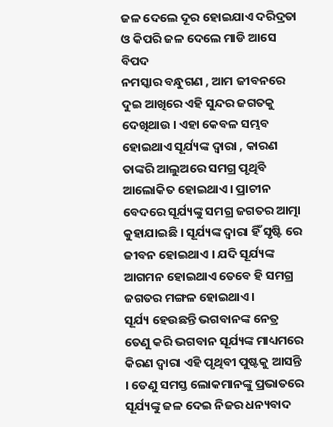ଜଳ ଦେଲେ ଦୂର ହୋଇଯାଏ ଦରିଦ୍ରତା ଓ କିପରି ଜଳ ଦେଲେ ମାଡି ଆସେ ବିପଦ
ନମସ୍କାର ବନ୍ଧୁଗଣ , ଆମ ଜୀବନରେ ଦୁଇ ଆଖିରେ ଏହି ସୁନ୍ଦର ଜଗତକୁ ଦେଖିଥାଉ । ଏହା କେବଳ ସମ୍ଭବ ହୋଇଥାଏ ସୂର୍ଯ୍ୟଙ୍କ ଦ୍ଵାରା , କାରଣ ତାଙ୍କରି ଆଲୁଅରେ ସମଗ୍ର ପୃଥିବି ଆଲୋକିତ ହୋଇଥାଏ । ପ୍ରାଚୀନ ବେଦରେ ସୂର୍ଯ୍ୟଙ୍କୁ ସମଗ୍ର ଜଗତର ଆତ୍ମା କୁହାଯାଇଛି । ସୂର୍ଯ୍ୟଙ୍କ ଦ୍ଵାରା ହିଁ ସୃଷ୍ଟି ରେ ଜୀବନ ହୋଇଥାଏ । ଯଦି ସୂର୍ଯ୍ୟଙ୍କ ଆଗମନ ହୋଇଥାଏ ତେବେ ହି ସମଗ୍ର ଜଗତର ମଙ୍ଗଳ ହୋଇଥାଏ ।
ସୂର୍ଯ୍ୟ ହେଉଛନ୍ତି ଭଗବାନଙ୍କ ନେତ୍ର ତେଣୁ କରି ଭଗବାନ ସୂର୍ଯ୍ୟଙ୍କ ମାଧ୍ୟମରେ କିରଣ ଦ୍ଵାରା ଏହି ପୃଥିବୀ ପୁଷ୍ଟକୁ ଆସନ୍ତି । ତେଣୁ ସମସ୍ତ ଲୋକମାନଙ୍କୁ ପ୍ରଭାତରେ ସୂର୍ଯ୍ୟଙ୍କୁ ଜଳ ଦେଇ ନିଜର ଧନ୍ୟବାଦ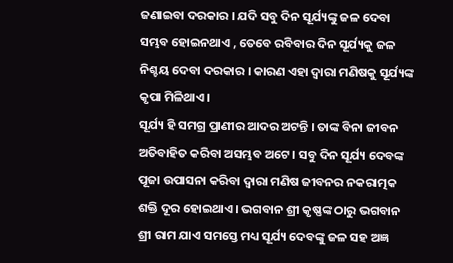ଜଣାଇବା ଦରକାର । ଯଦି ସବୁ ଦିନ ସୂର୍ଯ୍ୟଙ୍କୁ ଜଳ ଦେବା ସମ୍ଭବ ହୋଇନଥାଏ , ତେବେ ରବିବାର ଦିନ ସୂର୍ଯ୍ୟକୁ ଜଳ ନିଶ୍ଚୟ ଦେବା ଦରକାର । କାରଣ ଏହା ଦ୍ଵାରା ମଣିଷକୁ ସୂର୍ଯ୍ୟଙ୍କ କୃପା ମିଳିଥାଏ ।
ସୂର୍ଯ୍ୟ ହି ସମଗ୍ର ପ୍ରାଣୀର ଆଦର ଅଟନ୍ତି । ତାଙ୍କ ବିନା ଜୀବନ ଅତିବାହିତ କରିବା ଅସମ୍ଭବ ଅଟେ । ସବୁ ଦିନ ସୂର୍ଯ୍ୟ ଦେବଙ୍କ ପୂଜା ଉପାସନା କରିବା ଦ୍ଵାରା ମଣିଷ ଜୀବନର ନକରାତ୍ମକ ଶକ୍ତି ଦୂର ହୋଇଥାଏ । ଭଗବାନ ଶ୍ରୀ କୃଷ୍ଣଙ୍କ ଠାରୁ ଭଗବାନ ଶ୍ରୀ ରାମ ଯାଏ ସମସ୍ତେ ମଧ୍ୟ ସୂର୍ଯ୍ୟ ଦେବଙ୍କୁ ଜଳ ସହ ଅଜ୍ଞ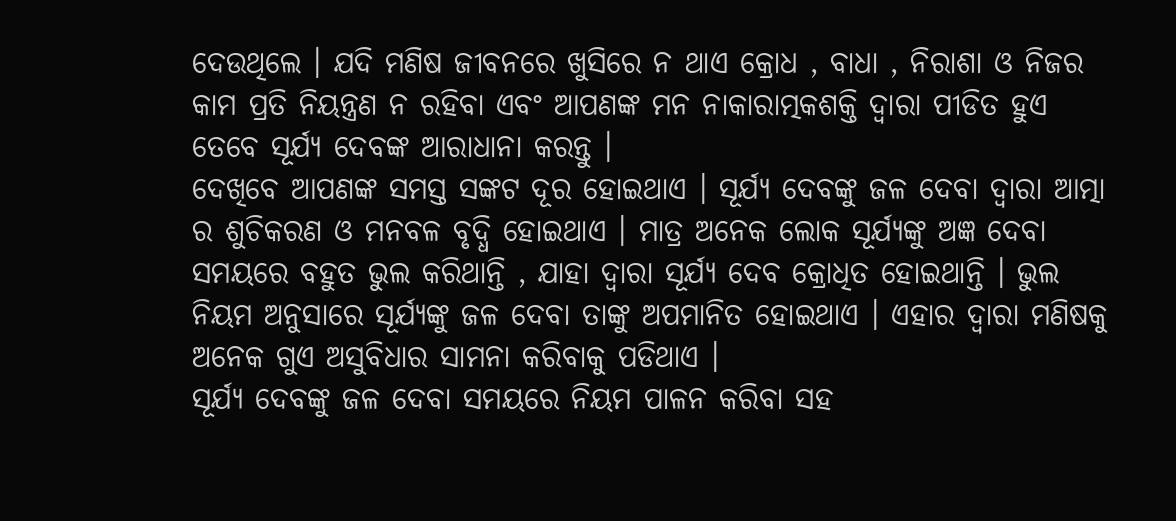ଦେଉଥିଲେ । ଯଦି ମଣିଷ ଜୀବନରେ ଖୁସିରେ ନ ଥାଏ କ୍ରୋଧ , ବାଧା , ନିରାଶା ଓ ନିଜର କାମ ପ୍ରତି ନିୟନ୍ତ୍ରଣ ନ ରହିବା ଏବଂ ଆପଣଙ୍କ ମନ ନାକାରାତ୍ମକଶକ୍ତି ଦ୍ଵାରା ପୀଡିତ ହୁଏ ତେବେ ସୂର୍ଯ୍ୟ ଦେବଙ୍କ ଆରାଧାନା କରନ୍ତୁ ।
ଦେଖିବେ ଆପଣଙ୍କ ସମସ୍ତ ସଙ୍କଟ ଦୂର ହୋଇଥାଏ । ସୂର୍ଯ୍ୟ ଦେବଙ୍କୁ ଜଳ ଦେବା ଦ୍ଵାରା ଆତ୍ମା ର ଶୁଚିକରଣ ଓ ମନବଳ ବୃଦ୍ଧି ହୋଇଥାଏ । ମାତ୍ର ଅନେକ ଲୋକ ସୂର୍ଯ୍ୟଙ୍କୁ ଅଜ୍ଞ ଦେବା ସମୟରେ ବହୁତ ଭୁଲ କରିଥାନ୍ତି , ଯାହା ଦ୍ଵାରା ସୂର୍ଯ୍ୟ ଦେବ କ୍ରୋଧିତ ହୋଇଥାନ୍ତି । ଭୁଲ ନିୟମ ଅନୁସାରେ ସୂର୍ଯ୍ୟଙ୍କୁ ଜଳ ଦେବା ତାଙ୍କୁ ଅପମାନିତ ହୋଇଥାଏ । ଏହାର ଦ୍ଵାରା ମଣିଷକୁ ଅନେକ ଗୁଏ ଅସୁବିଧାର ସାମନା କରିବାକୁ ପଡିଥାଏ ।
ସୂର୍ଯ୍ୟ ଦେବଙ୍କୁ ଜଳ ଦେବା ସମୟରେ ନିୟମ ପାଳନ କରିବା ସହ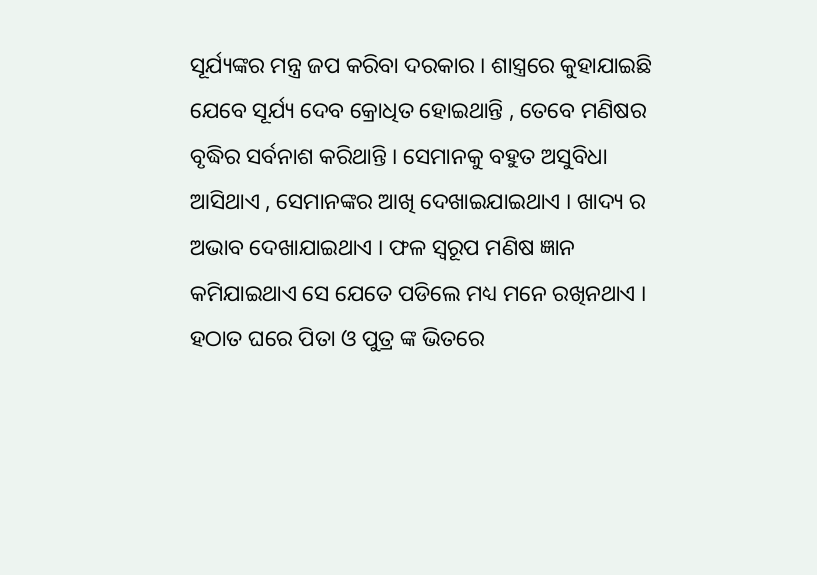ସୂର୍ଯ୍ୟଙ୍କର ମନ୍ତ୍ର ଜପ କରିବା ଦରକାର । ଶାସ୍ତ୍ରରେ କୁହାଯାଇଛି ଯେବେ ସୂର୍ଯ୍ୟ ଦେବ କ୍ରୋଧିତ ହୋଇଥାନ୍ତି , ତେବେ ମଣିଷର ବୃଦ୍ଧିର ସର୍ବନାଶ କରିଥାନ୍ତି । ସେମାନକୁ ବହୁତ ଅସୁବିଧା ଆସିଥାଏ , ସେମାନଙ୍କର ଆଖି ଦେଖାଇଯାଇଥାଏ । ଖାଦ୍ୟ ର ଅଭାବ ଦେଖାଯାଇଥାଏ । ଫଳ ସ୍ୱରୂପ ମଣିଷ ଜ୍ଞାନ କମିଯାଇଥାଏ ସେ ଯେତେ ପଡିଲେ ମଧ୍ୟ ମନେ ରଖିନଥାଏ ।
ହଠାତ ଘରେ ପିତା ଓ ପୁତ୍ର ଙ୍କ ଭିତରେ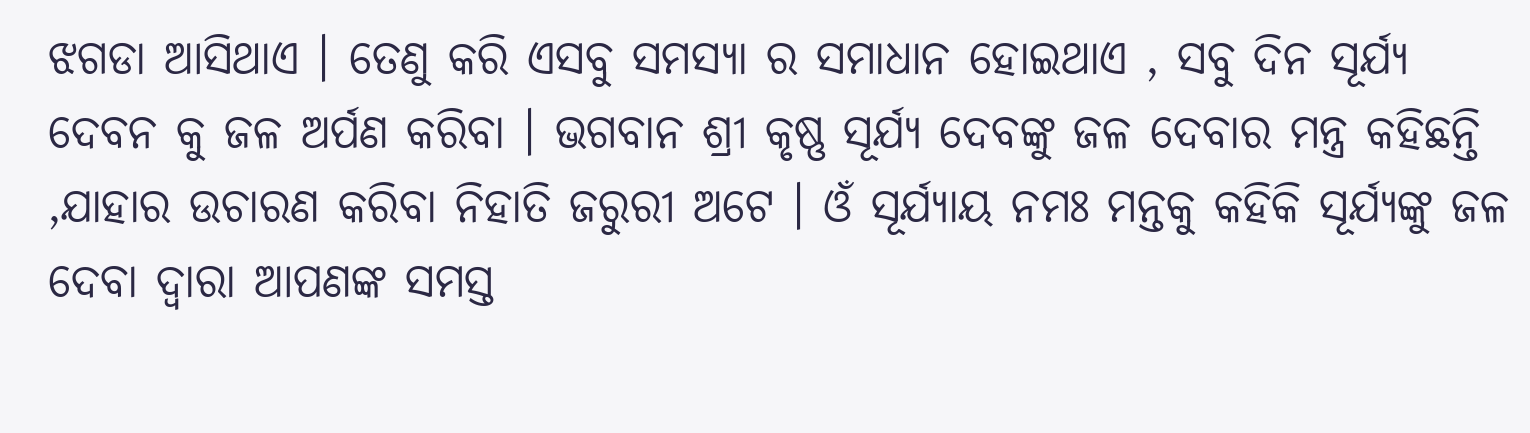ଝଗଡା ଆସିଥାଏ । ତେଣୁ କରି ଏସବୁ ସମସ୍ୟା ର ସମାଧାନ ହୋଇଥାଏ , ସବୁ ଦିନ ସୂର୍ଯ୍ୟ ଦେବନ କୁ ଜଳ ଅର୍ପଣ କରିବା । ଭଗବାନ ଶ୍ରୀ କୃଷ୍ଣ ସୂର୍ଯ୍ୟ ଦେବଙ୍କୁ ଜଳ ଦେବାର ମନ୍ତ୍ର କହିଛନ୍ତି ,ଯାହାର ଉଚାରଣ କରିବା ନିହାତି ଜରୁରୀ ଅଟେ । ଓଁ ସୂର୍ଯ୍ୟାୟ ନମଃ ମନ୍ତକୁ କହିକି ସୂର୍ଯ୍ୟଙ୍କୁ ଜଳ ଦେବା ଦ୍ଵାରା ଆପଣଙ୍କ ସମସ୍ତ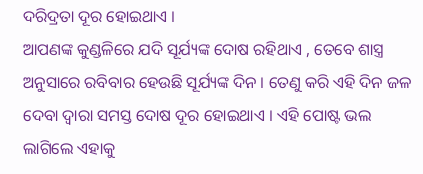ଦରିଦ୍ରତା ଦୂର ହୋଇଥାଏ ।
ଆପଣଙ୍କ କୁଣ୍ଡଳିରେ ଯଦି ସୂର୍ଯ୍ୟଙ୍କ ଦୋଷ ରହିଥାଏ , ତେବେ ଶାସ୍ତ୍ର ଅନୁସାରେ ରବିବାର ହେଉଛି ସୂର୍ଯ୍ୟଙ୍କ ଦିନ । ତେଣୁ କରି ଏହି ଦିନ ଜଳ ଦେବା ଦ୍ଵାରା ସମସ୍ତ ଦୋଷ ଦୂର ହୋଇଥାଏ । ଏହି ପୋଷ୍ଟ ଭଲ ଲାଗିଲେ ଏହାକୁ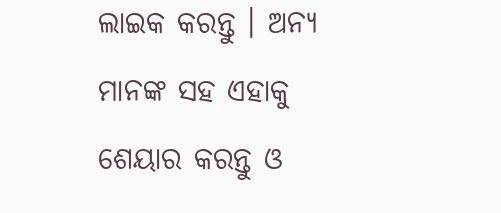ଲାଇକ କରନ୍ତୁ । ଅନ୍ୟ ମାନଙ୍କ ସହ ଏହାକୁ ଶେୟାର କରନ୍ତୁ ଓ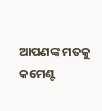ଆପଣଙ୍କ ମତକୁ କମେଣ୍ଟ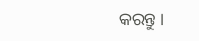କରନ୍ତୁ ।